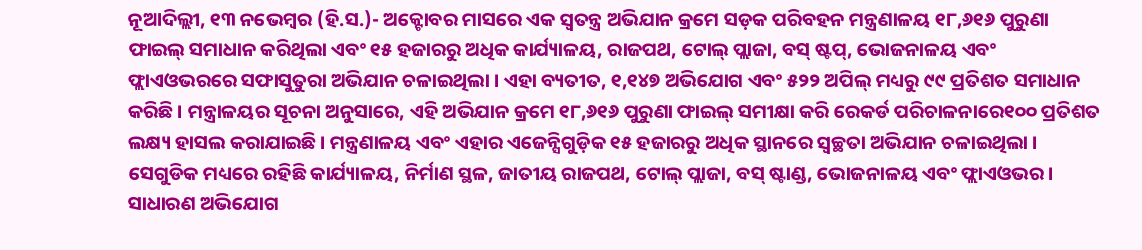ନୂଆଦିଲ୍ଲୀ, ୧୩ ନଭେମ୍ବର (ହି.ସ.)- ଅକ୍ଟୋବର ମାସରେ ଏକ ସ୍ୱତନ୍ତ୍ର ଅଭିଯାନ କ୍ରମେ ସଡ଼କ ପରିବହନ ମନ୍ତ୍ରଣାଳୟ ୧୮,୬୧୬ ପୁରୁଣା ଫାଇଲ୍ ସମାଧାନ କରିଥିଲା ଏବଂ ୧୫ ହଜାରରୁ ଅଧିକ କାର୍ଯ୍ୟାଳୟ, ରାଜପଥ, ଟୋଲ୍ ପ୍ଲାଜା, ବସ୍ ଷ୍ଟପ୍, ଭୋଜନାଳୟ ଏବଂ ଫ୍ଲାଏଓଭରରେ ସଫାସୁତୁରା ଅଭିଯାନ ଚଳାଇଥିଲା । ଏହା ବ୍ୟତୀତ, ୧,୧୪୭ ଅଭିଯୋଗ ଏବଂ ୫୨୨ ଅପିଲ୍ ମଧ୍ୟରୁ ୯୯ ପ୍ରତିଶତ ସମାଧାନ କରିଛି । ମନ୍ତ୍ରାଳୟର ସୂଚନା ଅନୁସାରେ, ଏହି ଅଭିଯାନ କ୍ରମେ ୧୮,୬୧୬ ପୁରୁଣା ଫାଇଲ୍ ସମୀକ୍ଷା କରି ରେକର୍ଡ ପରିଚାଳନାରେ୧୦୦ ପ୍ରତିଶତ ଲକ୍ଷ୍ୟ ହାସଲ କରାଯାଇଛି । ମନ୍ତ୍ରଣାଳୟ ଏବଂ ଏହାର ଏଜେନ୍ସିଗୁଡ଼ିକ ୧୫ ହଜାରରୁ ଅଧିକ ସ୍ଥାନରେ ସ୍ୱଚ୍ଛତା ଅଭିଯାନ ଚଳାଇଥିଲା । ସେଗୁଡିକ ମଧ୍ୟରେ ରହିଛି କାର୍ଯ୍ୟାଳୟ, ନିର୍ମାଣ ସ୍ଥଳ, ଜାତୀୟ ରାଜପଥ, ଟୋଲ୍ ପ୍ଲାଜା, ବସ୍ ଷ୍ଟାଣ୍ଡ, ଭୋଜନାଳୟ ଏବଂ ଫ୍ଲାଏଓଭର । ସାଧାରଣ ଅଭିଯୋଗ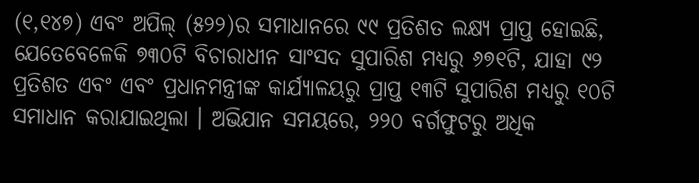(୧,୧୪୭) ଏବଂ ଅପିଲ୍ (୫୨୨)ର ସମାଧାନରେ ୯୯ ପ୍ରତିଶତ ଲକ୍ଷ୍ୟ ପ୍ରାପ୍ତ ହୋଇଛି, ଯେତେବେଳେକି ୭୩୦ଟି ବିଚାରାଧୀନ ସାଂସଦ ସୁପାରିଶ ମଧ୍ୟରୁ ୬୭୧ଟି, ଯାହା ୯୨ ପ୍ରତିଶତ ଏବଂ ଏବଂ ପ୍ରଧାନମନ୍ତ୍ରୀଙ୍କ କାର୍ଯ୍ୟାଳୟରୁ ପ୍ରାପ୍ତ ୧୩ଟି ସୁପାରିଶ ମଧ୍ୟରୁ ୧୦ଟି ସମାଧାନ କରାଯାଇଥିଲା । ଅଭିଯାନ ସମୟରେ, ୨୨୦ ବର୍ଗଫୁଟରୁ ଅଧିକ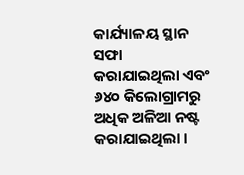କାର୍ଯ୍ୟାଳୟ ସ୍ଥାନ ସଫା କରାଯାଇଥିଲା ଏବଂ ୬୪୦ କିଲୋଗ୍ରାମରୁ ଅଧିକ ଅଳିଆ ନଷ୍ଟ କରାଯାଇଥିଲା ।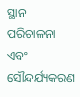ସ୍ଥାନ ପରିଚାଳନା ଏବଂ ସୌନ୍ଦର୍ଯ୍ୟକରଣ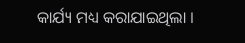କାର୍ଯ୍ୟ ମଧ୍ୟ କରାଯାଇଥିଲା ।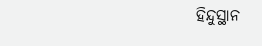ହିନ୍ଦୁସ୍ଥାନ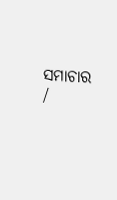ସମାଚାର /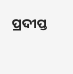ପ୍ରଦୀପ୍ତ